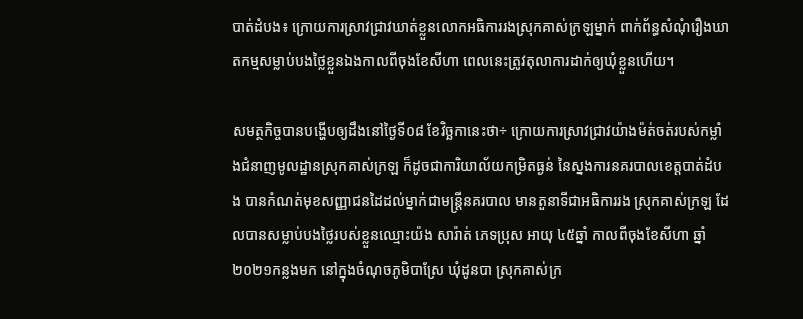បាត់ដំបង៖ ក្រោយការស្រាវជ្រាវឃាត់ខ្លួនលោកអធិការរងស្រុកគាស់ក្រឡម្នាក់ ពាក់ព័ន្ធសំណុំរឿងឃាតកម្មសម្លាប់បងថ្លៃខ្លួនឯងកាលពីចុងខែសីហា ពេលនេះត្រូវតុលាការដាក់ឲ្យឃុំខ្លួនហើយ។

សមត្ថកិច្ចបានបង្ហើបឲ្យដឹងនៅថ្ងៃទី០៨ ខែវិច្ឆកានេះថា÷ ក្រោយការស្រាវជ្រាវយ៉ាងម៉ត់ចត់របស់កម្លាំងជំនាញមូលដ្ឋានស្រុកគាស់ក្រឡ ក៏ដូចជាការិយាល័យកម្រិតធ្ងន់ នៃស្នងការនគរបាលខេត្តបាត់ដំបង បានកំណត់មុខសញ្ញាជនដៃដល់ម្នាក់ជាមន្ត្រីនគរបាល មានតួនាទីជាអធិការរង ស្រុកគាស់ក្រឡ ដែលបានសម្លាប់បងថ្លៃរបស់ខ្លួនឈ្មោះយ៉ង សារ៉ាត់ ភេទប្រុស អាយុ ៤៥ឆ្នាំ កាលពីចុងខែសីហា ឆ្នាំ២០២១កន្លងមក នៅក្នុងចំណុចភូមិបាស្រែ ឃុំដូនបា ស្រុកគាស់ក្រ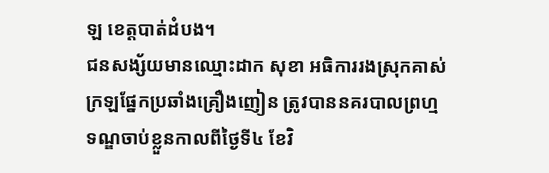ឡ ខេត្តបាត់ដំបង។
ជនសង្ស័យមានឈ្មោះដាក សុខា អធិការរងស្រុកគាស់ក្រឡផ្នែកប្រឆាំងគ្រឿងញៀន ត្រូវបាននគរបាលព្រហ្មទណ្ឌចាប់ខ្លួនកាលពីថ្ងៃទី៤ ខែវិ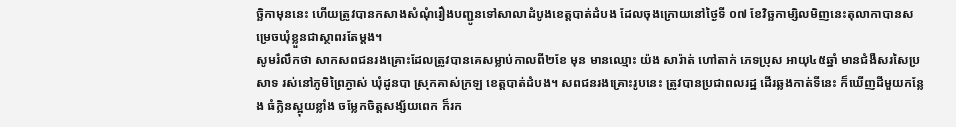ច្ឆិកាមុននេះ ហើយត្រូវបានកសាងសំណុំរឿងបញ្ជូនទៅសាលាដំបូងខេត្តបាត់ដំបង ដែលចុងក្រោយនៅថ្ងៃទី ០៧ ខែវិច្ឆកាម្សិលមិញនេះតុលាកាបានសម្រេចឃុំខ្លួនជាស្ថាពរតែម្តង។
សូមរំលឹកថា សាកសពជនរងគ្រោះដែលត្រូវបានគេសម្លាប់កាលពី២ខែ មុន មានឈ្មោះ យ៉ង សារ៉ាត់ ហៅតាក់ ភេទប្រុស ឣាយុ៤៥ឆ្នាំ មានជំងឺសរសៃប្រសាទ រស់នៅភូមិព្រៃភ្ងាស់ ឃុំដូនបា ស្រុកគាស់ក្រឡ ខេត្តបាត់ដំបង។ សពជនរងគ្រោះរូបនេះ ត្រូវបានប្រជាពលរដ្ឋ ដើរឆ្លងកាត់ទីនេះ ក៏ឃើញដីមួយកន្លែង ធំក្លិនស្អុយខ្លាំង ចម្លែកចិត្តសង្ស័យពេក ក៏រក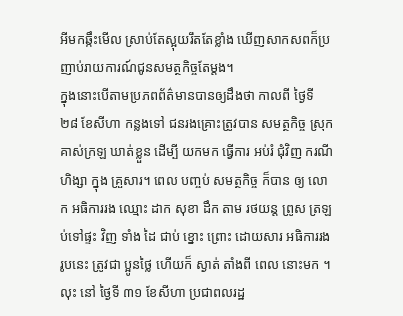អីមកឆ្កឹះមើល ស្រាប់តែស្អុយរឹតតែខ្លាំង ឃើញសាកសពក៏ប្រញាប់រាយការណ៍ជូនសមត្ថកិច្ចតែម្តង។
ក្នុងនោះបើតាមប្រភពព័ត៌មានបានឲ្យដឹងថា កាលពី ថ្ងៃទី ២៨ ខែសីហា កន្លងទៅ ជនរងគ្រោះត្រូវបាន សមត្ថកិច្ច ស្រុក គាស់ក្រឡ ឃាត់ខ្លួន ដើម្បី យកមក ធ្វើការ អប់រំ ជុំវិញ ករណី ហិង្សា ក្នុង គ្រួសារ។ ពេល បញ្ចប់ សមត្ថកិច្ច ក៏បាន ឲ្យ លោក អធិការរង ឈ្មោះ ដាក សុខា ដឹក តាម រថយន្ត ព្រូស ត្រឡប់ទៅផ្ទះ វិញ ទាំង ដៃ ជាប់ ខ្នោះ ព្រោះ ដោយសារ អធិការរង រូបនេះ ត្រូវជា ប្អូនថ្លៃ ហើយក៏ ស្ងាត់ តាំងពី ពេល នោះមក ។ លុះ នៅ ថ្ងៃទី ៣១ ខែសីហា ប្រជាពលរដ្ឋ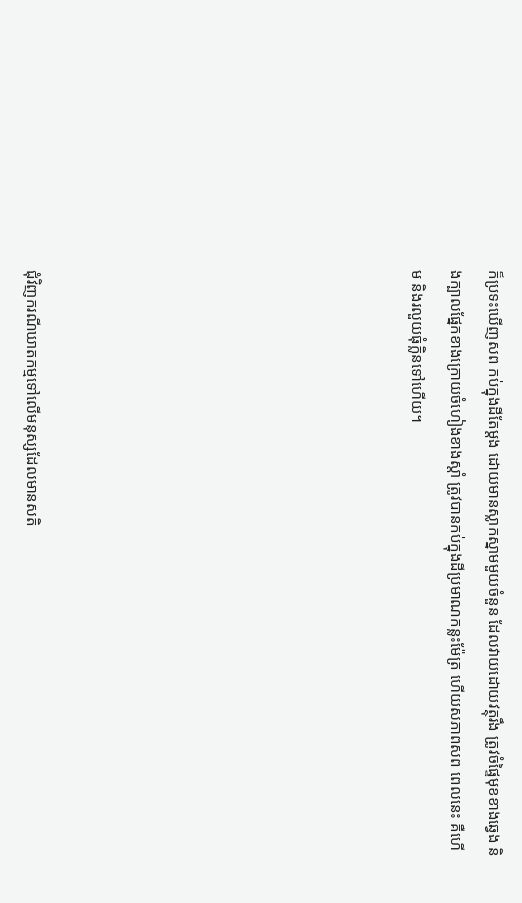ក៏ប្រទះឃើញសព កប់ក្នុងដីតែម្តង ដោយមានស្លាកស្នាមមួយចំនួន ដែលវាយដោយវត្ថុរឹង ត្រូវចំផ្ទៃមុខខាងឆ្វេង និងក្បាលផ្នែកខាងក្រោយចំហៀងខាងស្តាំ ត្រូវបានកប់ក្នុងដីប្រមាណកន្លះម៉ែត្រ ហើយសភាពសព ពេលនេះ គឺហើម និងរលួយធុំក្លិនទៅហើយ។









ជុំវិញករណីឃាតកម្មទៅលើមនុស្សដែលមានសតិ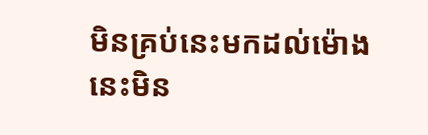មិនគ្រប់នេះមកដល់ម៉ោងនេះមិន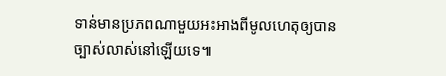ទាន់មានប្រភពណាមួយអះអាងពីមូលហេតុឲ្យបានច្បាស់លាស់នៅឡើយទេ៕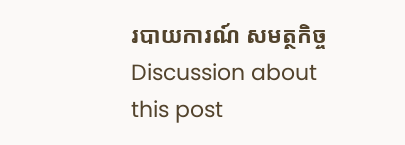របាយការណ៍ សមត្ថកិច្ច
Discussion about this post